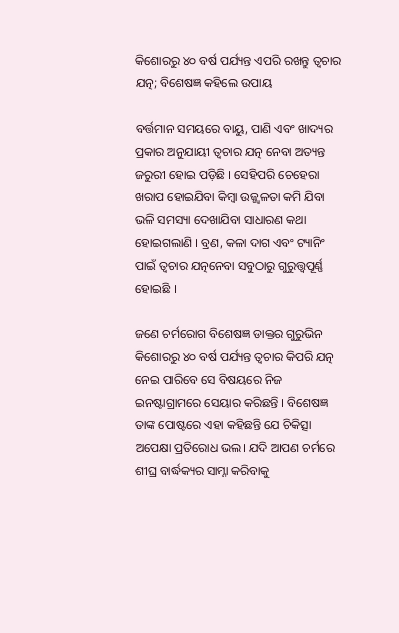କିଶୋରରୁ ୪୦ ବର୍ଷ ପର୍ଯ୍ୟନ୍ତ ଏପରି ରଖନ୍ତୁ ତ୍ୱଚାର ଯତ୍ନ; ବିଶେଷଜ୍ଞ କହିଲେ ଉପାୟ

ବର୍ତ୍ତମାନ ସମୟରେ ବାୟୁ, ପାଣି ଏବଂ ଖାଦ୍ୟର ପ୍ରକାର ଅନୁଯାୟୀ ତ୍ୱଚାର ଯତ୍ନ ନେବା ଅତ୍ୟନ୍ତ ଜରୁରୀ ହୋଇ ପଡ଼ିଛି । ସେହିପରି ଚେହେରା ଖରାପ ହୋଇଯିବା କିମ୍ବା ଉଜ୍ଜ୍ୱଳତା କମି ଯିବା ଭଳି ସମସ୍ୟା ଦେଖାଯିବା ସାଧାରଣ କଥା ହୋଇଗଲାଣି । ବ୍ରଣ, କଳା ଦାଗ ଏବଂ ଟ୍ୟାନିଂ ପାଇଁ ତ୍ୱଚାର ଯତ୍ନନେବା ସବୁଠାରୁ ଗୁରୁତ୍ତ୍ୱପୂର୍ଣ୍ଣ ହୋଇଛି ।

ଜଣେ ଚର୍ମରୋଗ ବିଶେଷଜ୍ଞ ଡାକ୍ତର ଗୁରୁଭିନ କିଶୋରରୁ ୪୦ ବର୍ଷ ପର୍ଯ୍ୟନ୍ତ ତ୍ୱଚାର କିପରି ଯତ୍ନ ନେଇ ପାରିବେ ସେ ବିଷୟରେ ନିଜ ଇନଷ୍ଟାଗ୍ରାମରେ ସେୟାର କରିଛନ୍ତି । ବିଶେଷଜ୍ଞ ତାଙ୍କ ପୋଷ୍ଟରେ ଏହା କହିଛନ୍ତି ଯେ ଚିକିତ୍ସା ଅପେକ୍ଷା ପ୍ରତିରୋଧ ଭଲ। ଯଦି ଆପଣ ଚର୍ମରେ ଶୀଘ୍ର ବାର୍ଦ୍ଧକ୍ୟର ସାମ୍ନା କରିବାକୁ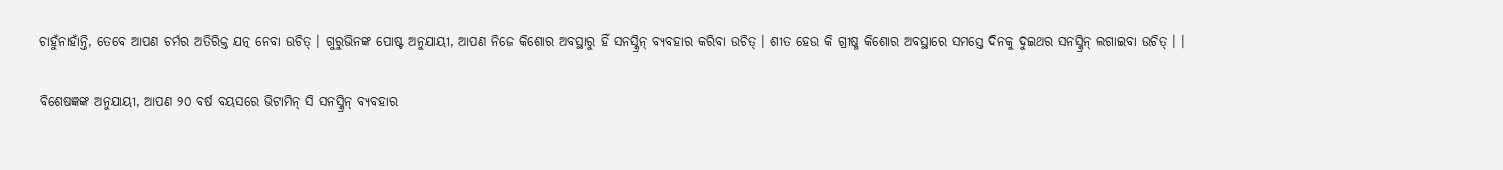ଚାହୁଁନାହାଁନ୍ତି, ତେବେ ଆପଣ ଚର୍ମର ଅତିରିକ୍ତ ଯତ୍ନ ନେବା ଉଚିତ୍ । ଗୁରୁଭିନଙ୍କ ପୋଷ୍ଟ ଅନୁଯାୟୀ, ଆପଣ ନିଜେ କିଶୋର ଅବସ୍ଥାରୁ ହିଁ ସନସ୍କ୍ରିନ୍ ବ୍ୟବହାର କରିବା ଉଚିତ୍ । ଶୀତ ହେଉ କି ଗ୍ରୀଷ୍ମ କିଶୋର ଅବସ୍ଥାରେ ସମସ୍ତେ ଦିନକୁ ଦୁଇଥର ସନସ୍କ୍ରିନ୍ ଲଗାଇବା ଉଚିତ୍ । ।

ବିଶେଷଜ୍ଞଙ୍କ ଅନୁଯାୟୀ, ଆପଣ ୨୦ ବର୍ଷ ବୟସରେ ଭିଟାମିନ୍ ସି ସନସ୍କ୍ରିନ୍ ବ୍ୟବହାର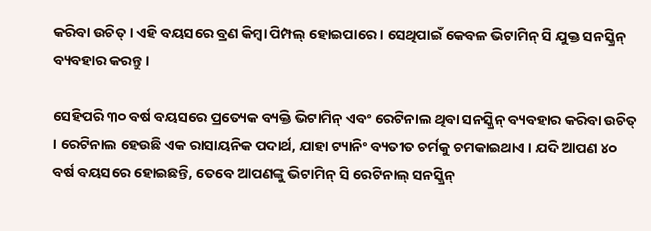କରିବା ଉଚିତ୍ । ଏହି ବୟସରେ ବ୍ରଣ କିମ୍ବା ପିମ୍ପଲ୍ ହୋଇପାରେ । ସେଥିପାଇଁ କେବଳ ଭିଟାମିନ୍ ସି ଯୁକ୍ତ ସନସ୍କ୍ରିନ୍ ବ୍ୟବହାର କରନ୍ତୁ ।

ସେହିପରି ୩୦ ବର୍ଷ ବୟସରେ ପ୍ରତ୍ୟେକ ବ୍ୟକ୍ତି ଭିଟାମିନ୍ ଏବଂ ରେଟିନାଲ ଥିବା ସନସ୍କ୍ରିନ୍ ବ୍ୟବହାର କରିବା ଉଚିତ୍ । ରେଟିନାଲ ହେଉଛି ଏକ ରାସାୟନିକ ପଦାର୍ଥ, ଯାହା ଟ୍ୟାନିଂ ବ୍ୟତୀତ ଚର୍ମକୁ ଚମକାଇଥାଏ । ଯଦି ଆପଣ ୪୦ ବର୍ଷ ବୟସରେ ହୋଇଛନ୍ତି, ତେବେ ଆପଣଙ୍କୁ ଭିଟାମିନ୍ ସି ରେଟିନାଲ୍ ସନସ୍କ୍ରିନ୍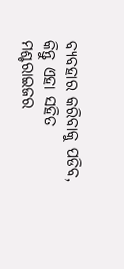ବ୍ୟବହାର କରିବାକୁ ପଡିବ, କିନ୍ତୁ ଏହା ସହିତ ମଶ୍ଚରାଇଜର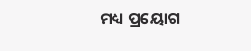ମଧ୍ୟ ପ୍ରୟୋଗ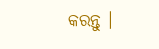କରନ୍ତୁ ।